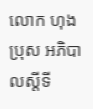លោក ហុង ប្រុស អភិបាលស្តីទី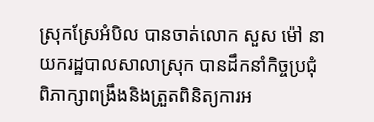ស្រុកស្រែអំបិល បានចាត់លោក សួស ម៉ៅ នាយករដ្ឋបាលសាលាស្រុក បានដឹកនាំកិច្ចប្រជុំ ពិភាក្សាពង្រឹងនិងត្រួតពិនិត្យការអ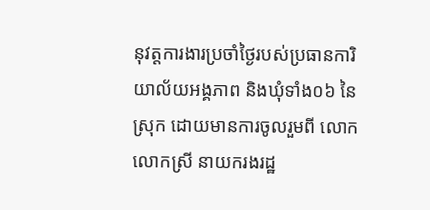នុវត្តការងារប្រចាំថ្ងៃរបស់ប្រធានការិយាល័យអង្គភាព និងឃុំទាំង០៦ នៃស្រុក ដោយមានការចូលរួមពី លោក លោកស្រី នាយករងរដ្ឋ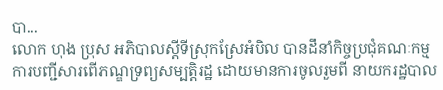បា...
លោក ហុង ប្រុស អភិបាលស្តីទីស្រុកស្រែអំបិល បានដឹនាំកិច្ចប្រជុំគណៈកម្មការបញ្ជីសារពើភណ្ឌទ្រព្យសម្បត្តិរដ្ឋ ដោយមានការចូលរួមពី នាយករដ្ឋបាល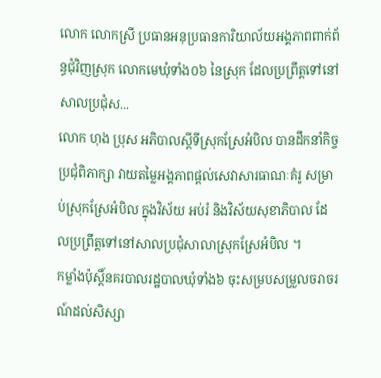លោក លោកស្រី ប្រធានអនុប្រធានការិយាល័យអង្គភាពពាក់ព័ន្ធជុំវិញស្រុក លោកមេឃុំទាំង០៦ នៃស្រុក ដែលប្រព្រឹត្តទៅនៅសាលប្រជុំស...
លោក ហុង ប្រុស អភិបាលស្តីទីស្រុកស្រែអំបិល បានដឹកនាំកិច្ចប្រជុំពិភាក្សា វាយតម្លៃអង្គភាពផ្តល់សេវាសារធាណៈគំរូ សម្រាប់ស្រុកស្រែអំបិល ក្នុងវិស័យ អប់រំ និងវិស័យសុខាភិបាល ដែលប្រព្រឹត្តទៅនៅសាលប្រជុំសាលាស្រុកស្រែអំបិល ។
កម្លាំងប៉ុស្តិ៍នគរបាលរដ្ឋបាលឃុំទាំង៦ ចុះសម្របសម្រួលចរាចរណ៍ដល់សិស្សា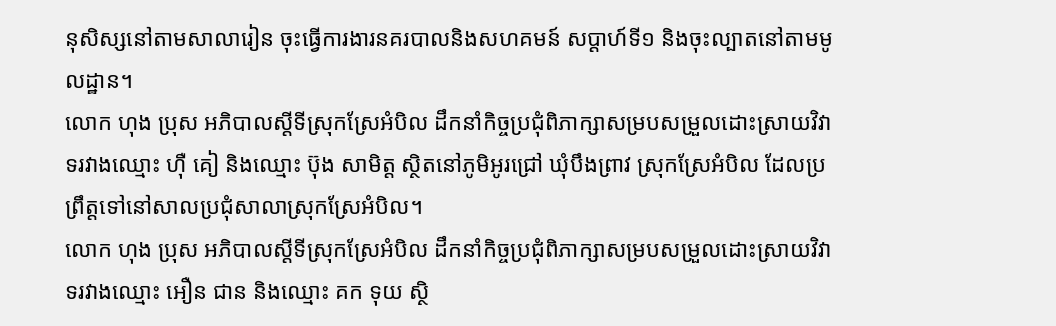នុសិស្សនៅតាមសាលារៀន ចុះធ្វើការងារនគរបាលនិងសហគមន៍ សប្ដាហ៍ទី១ និងចុះល្បាតនៅតាមមូលដ្ឋាន។
លោក ហុង ប្រុស អភិបាលស្តីទីស្រុកស្រែអំបិល ដឹកនាំកិច្ចប្រជុំពិភាក្សាសម្របសម្រួលដោះស្រាយវិវាទរវាងឈ្មោះ ហុឺ គៀ និងឈ្មោះ ប៊ុង សាមិត្ត ស្ថិតនៅភូមិអូរជ្រៅ ឃុំបឹងព្រាវ ស្រុកស្រែអំបិល ដែលប្រព្រឹត្តទៅនៅសាលប្រជុំសាលាស្រុកស្រែអំបិល។
លោក ហុង ប្រុស អភិបាលស្តីទីស្រុកស្រែអំបិល ដឹកនាំកិច្ចប្រជុំពិភាក្សាសម្របសម្រួលដោះស្រាយវិវាទរវាងឈ្មោះ អឿន ជាន និងឈ្មោះ គក ទុយ ស្ថិ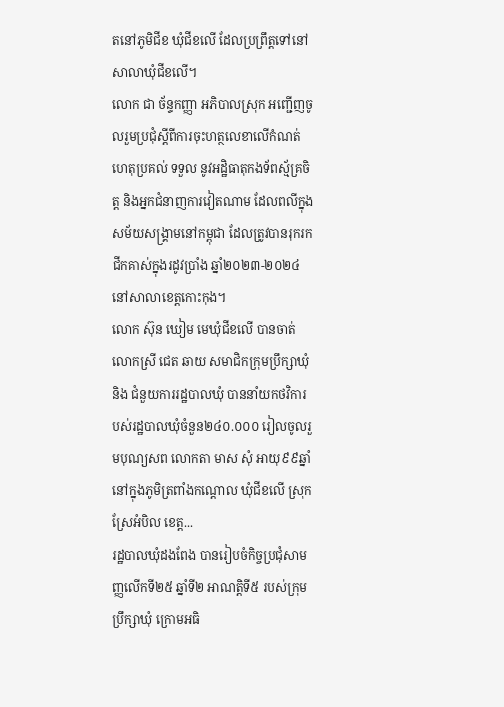តនៅភូមិជីខ ឃុំជីខលើ ដែលប្រព្រឹត្តទៅនៅសាលាឃុំជីខលើ។
លោក ជា ច័ន្ទកញ្ញា អភិបាលស្រុក អញ្ជើញចូលរួមប្រជុំស្ដីពីការចុះហត្ថលេខាលើកំណត់ហេតុប្រគល់ ទទួល នូវអដ្ឋិធាតុកងទ័ពស្ម័គ្រចិត្ត និងអ្នកជំនាញការវៀតណាម ដែលពលីក្នុងសម័យសង្គ្រាមនៅកម្ពុជា ដែលត្រូវបានរុករកជីកគាស់ក្នុងរដូវប្រាំង ឆ្នាំ២០២៣-២០២៤ នៅសាលាខេត្តកោះកុង។
លោក ស៊ុន ឃៀម មេឃុំជីខលើ បានចាត់លោកស្រី ជេត ឆាយ សមាជិកក្រុមប្រឹក្សាឃុំ និង ជំនួយការរដ្ឋបាលឃុំ បាននាំយកថវិការបស់រដ្ឋបាលឃុំចំនួន២៤០.០០០ រៀលចូលរួមបុណ្យសព លោកតា មាស សុំ អាយុ៩៩ឆ្នាំ នៅក្នុងភូមិត្រពាំងកណ្តោល ឃុំជីខលើ ស្រុកស្រែអំបិល ខេត្ត...
រដ្ឋបាលឃុំដងពែង បានរៀបចំកិច្ចប្រជុំសាមញ្ញលើកទី២៥ ឆ្នាំទី២ អាណត្តិទី៥ របស់ក្រុមប្រឹក្សាឃុំ ក្រោមអធិ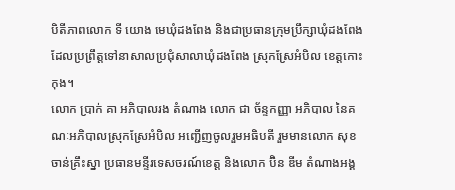បិតីភាពលោក ទី យោង មេឃុំដងពែង និងជាប្រធានក្រុមប្រឹក្សាឃុំដងពែង ដែលប្រព្រឹត្តទៅនាសាលប្រជុំសាលាឃុំដងពែង ស្រុកស្រែអំបិល ខេត្តកោះកុង។
លោក ប្រាក់ គា អភិបាលរង តំណាង លោក ជា ច័ន្ទកញ្ញា អភិបាល នៃគណៈអភិបាលស្រុកស្រែអំបិល អញ្ជើញចូលរួមអធិបតី រួមមានលោក សុខ ចាន់គ្រឹះស្នា ប្រធានមន្ទីរទេសចរណ៍ខេត្ត និងលោក ប៊ិន ឌីម តំណាងអង្គ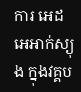ការ អេដ អេអាក់ស្យុង ក្នុងវគ្គប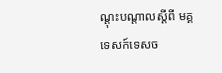ណ្តុះបណ្តាលស្តីពី មគ្គទេសក៍ទេសច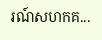រណ៍សហកគ...